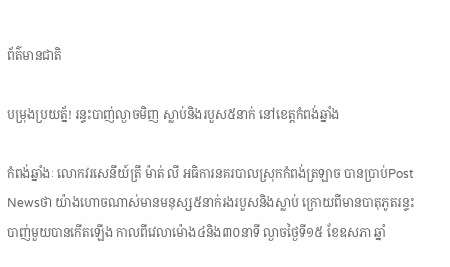ព័ត៌មានជាតិ

បម្រុងប្រយត្ន័! រន្ទះបាញ់ល្ងាចមិញ ស្លាប់និងរបួស៥នាក់ នៅខេត្តកំពង់ឆ្នាំង

កំពង់ឆ្នាំងៈ លោកវរសេនីយ៍ត្រី ម៉ាត់ លី អធិការនគរបាលស្រុកកំពង់ត្រឡាច បានប្រាប់Post Newsថា យ៉ាងហោចណាស់មានមនុស្ស៥នាក់រងរបួសនិងស្លាប់ ក្រោយពីមានបាតុភូតរន្ទះបាញ់មួយបានកើតឡើង កាលពីវេលាម៉ោង៤និង៣០នាទី ល្ងាចថ្ងៃទី១៥ ខែឧសភា ឆ្នាំ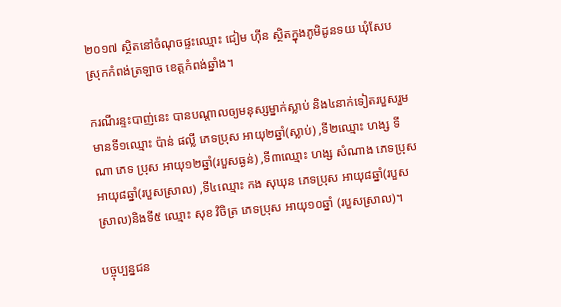២០១៧ ស្ថិតនៅចំណុចផ្ទះឈ្មោះ ជៀម ហ៊ីន ស្ថិតក្នុងភូមិដូនទយ ឃុំសែប ស្រុកកំពង់ត្រឡាច ខេត្តកំពង់ឆ្នាំង។

ករណីរន្ទះបាញ់នេះ បានបណ្តាលឲ្យមនុស្សម្នាក់ស្លាប់ និង៤នាក់ទៀតរបួសរួមមានទី១ឈ្មោះ ប៉ាន់ ផល្លី ភេទប្រុស អាយុ២ឆ្នាំ(ស្លាប់) ,ទី២ឈ្មោះ ហង្ស ទីណា ភេទ ប្រុស អាយុ១២ឆ្នាំ(របួសធ្ងន់) ,ទី៣ឈ្មោះ ហង្ស សំណាង ភេទប្រុស អាយុ៨ឆ្នាំ(របួសស្រាល) ,ទី៤ឈ្មោះ កង សុឃុន ភេទប្រុស អាយុ៨ឆ្នាំ(របួសស្រាល)និងទី៥ ឈ្មោះ សុខ វិចិត្រ ភេទប្រុស អាយុ១០ឆ្នាំ (របួសស្រាល)។

បច្ចុប្បន្នជន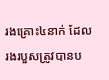រងគ្រោះ៤នាក់ ដែលរងរបួសត្រូវបានប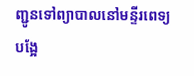ញ្ជូនទៅព្យាបាលនៅមន្ទីរពេទ្យបង្អែ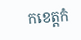កខេត្តកំ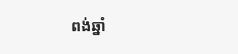ពង់ឆ្នាំ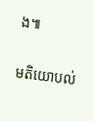ង៕

មតិយោបល់